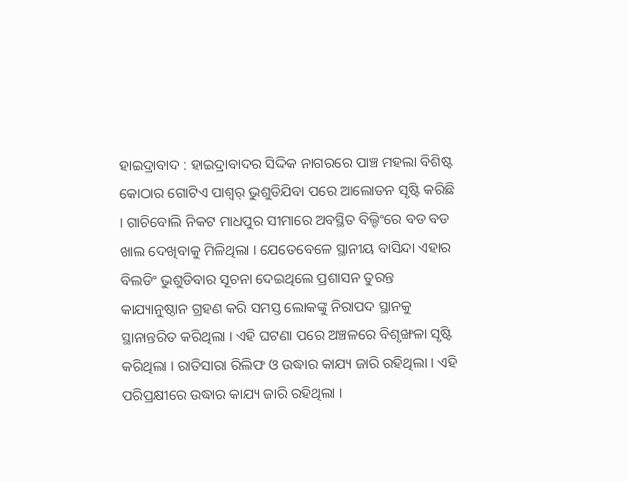ହାଇଦ୍ରାବାଦ : ହାଇଦ୍ରାବାଦର ସିଦ୍ଦିକ ନାଗରରେ ପାଞ୍ଚ ମହଲା ବିଶିଷ୍ଟ କୋଠାର ଗୋଟିଏ ପାଶ୍ୱର୍ ଭୁଶୁଡିଯିବା ପରେ ଆଲୋଡନ ସୃଷ୍ଟି କରିଛି । ଗାଚିବୋଲି ନିକଟ ମାଧପୁର ସୀମାରେ ଅବସ୍ଥିତ ବିଲ୍ଡିଂରେ ବଡ ବଡ ଖାଲ ଦେଖିବାକୁ ମିଳିଥିଲା । ଯେତେବେଳେ ସ୍ଥାନୀୟ ବାସିନ୍ଦା ଏହାର ବିଲଡିଂ ଭୁଶୁଡିବାର ସୂଚନା ଦେଇଥିଲେ ପ୍ରଶାସନ ତୁରନ୍ତ କାଯ୍ୟାନୁଷ୍ଠାନ ଗ୍ରହଣ କରି ସମସ୍ତ ଲୋକଙ୍କୁ ନିରାପଦ ସ୍ଥାନକୁ ସ୍ଥାନାନ୍ତରିତ କରିଥିଲା । ଏହି ଘଟଣା ପରେ ଅଞ୍ଚଳରେ ବିଶୃଙ୍ଖଳା ସୃଷ୍ଟି କରିଥିଲା । ରାତିସାରା ରିଲିଫ ଓ ଉଦ୍ଧାର କାଯ୍ୟ ଜାରି ରହିଥିଲା । ଏହି ପରିପ୍ରକ୍ଷୀରେ ଉଦ୍ଧାର କାଯ୍ୟ ଜାରି ରହିଥିଲା ।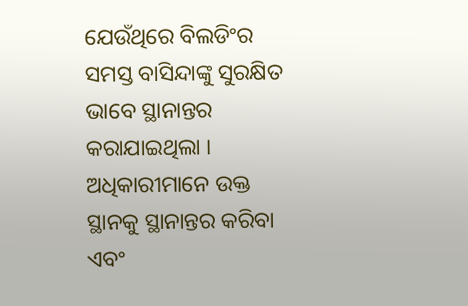ଯେଉଁଥିରେ ବିଲଡିଂର ସମସ୍ତ ବାସିନ୍ଦାଙ୍କୁ ସୁରକ୍ଷିତ ଭାବେ ସ୍ଥାନାନ୍ତର କରାଯାଇଥିଲା । ଅଧିକାରୀମାନେ ଉକ୍ତ ସ୍ଥାନକୁ ସ୍ଥାନାନ୍ତର କରିବା ଏବଂ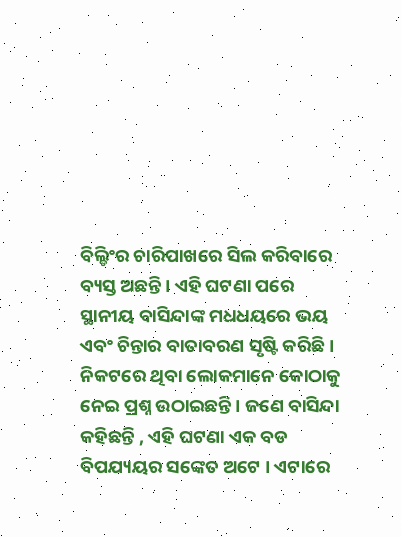ବିଲ୍ଡିଂର ଚାରିପାଖରେ ସିଲ କରିବାରେ ବ୍ୟସ୍ତ ଅଛନ୍ତି । ଏହି ଘଟଣା ପରେ ସ୍ଥାନୀୟ ବାସିନ୍ଦାଙ୍କ ମଧଧୟରେ ଭୟ ଏବଂ ଚିନ୍ତାର ବାତାବରଣ ସୃଷ୍ଟି କରିଛି । ନିକଟରେ ଥିବା ଲୋକମାନେ କୋଠାକୁ ନେଇ ପ୍ରଶ୍ନ ଉଠାଇଛନ୍ତି । ଜଣେ ବାସିନ୍ଦା କହିଛନ୍ତି , ଏହି ଘଟଣା ଏକ ବଡ ବିପଯ୍ୟୟର ସଙ୍କେତ ଅଟେ । ଏଟାରେ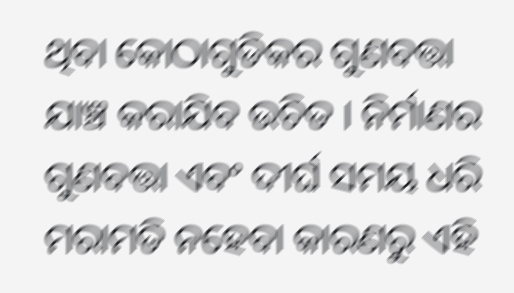ଥିବା କୋଠାଗୁଡିକର ଗୁଣବତ୍ତା ଯାଞ୍ଚ କରାଯିବ ଉଚିତ । ନିର୍ମାଣର ଗୁଣବତ୍ତା ଏବଂ ଦୀର୍ଘ ସମୟ ଧରି ମରାମତି ନହେବା କାରଣରୁ ଏହି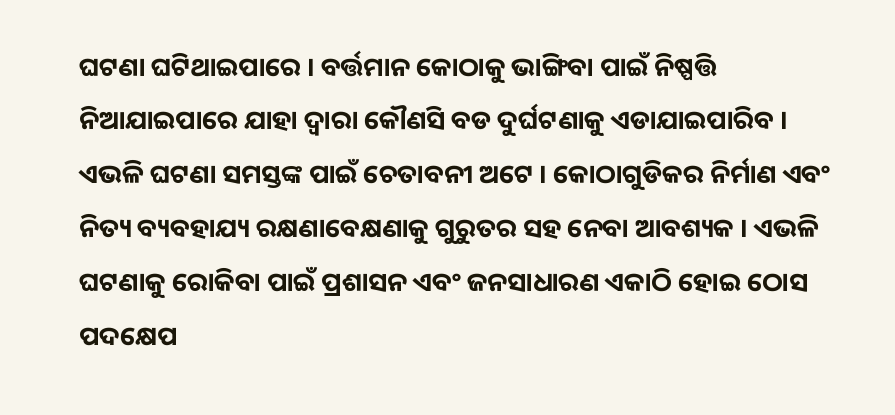ଘଟଣା ଘଟିଥାଇପାରେ । ବର୍ତ୍ତମାନ କୋଠାକୁ ଭାଙ୍ଗିବା ପାଇଁ ନିଷ୍ପତ୍ତି ନିଆଯାଇପାରେ ଯାହା ଦ୍ୱାରା କୌଣସି ବଡ ଦୁର୍ଘଟଣାକୁ ଏଡାଯାଇପାରିବ । ଏଭଳି ଘଟଣା ସମସ୍ତଙ୍କ ପାଇଁ ଚେତାବନୀ ଅଟେ । କୋଠାଗୁଡିକର ନିର୍ମାଣ ଏବଂ ନିତ୍ୟ ବ୍ୟବହାଯ୍ୟ ରକ୍ଷଣାବେକ୍ଷଣାକୁ ଗୁରୁତର ସହ ନେବା ଆବଶ୍ୟକ । ଏଭଳି ଘଟଣାକୁ ରୋକିବା ପାଇଁ ପ୍ରଶାସନ ଏବଂ ଜନସାଧାରଣ ଏକାଠି ହୋଇ ଠୋସ ପଦକ୍ଷେପ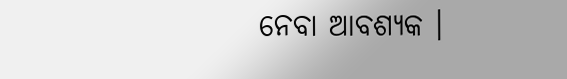ନେବା ଆବଶ୍ୟକ ।